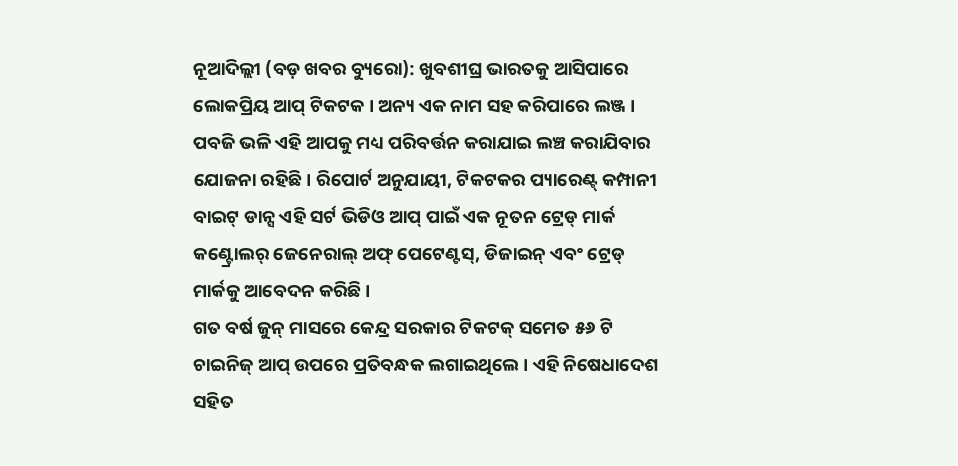ନୂଆଦିଲ୍ଲୀ (ବଡ଼ ଖବର ବ୍ୟୁରୋ): ଖୁବଶୀଘ୍ର ଭାରତକୁ ଆସିପାରେ ଲୋକପ୍ରିୟ ଆପ୍ ଟିକଟକ । ଅନ୍ୟ ଏକ ନାମ ସହ କରିପାରେ ଲଞ୍ଜ । ପବଜି ଭଳି ଏହି ଆପକୁ ମଧ୍ୟ ପରିବର୍ତ୍ତନ କରାଯାଇ ଲଞ୍ଚ କରାଯିବାର ଯୋଜନା ରହିଛି। ରିପୋର୍ଟ ଅନୁଯାୟୀ, ଟିକଟକର ପ୍ୟାରେଣ୍ଟ୍ କମ୍ପାନୀ ବାଇଟ୍ ଡାନ୍ସ ଏହି ସର୍ଟ ଭିଡିଓ ଆପ୍ ପାଇଁ ଏକ ନୂତନ ଟ୍ରେଡ୍ ମାର୍କ କଣ୍ଟ୍ରୋଲର୍ ଜେନେରାଲ୍ ଅଫ୍ ପେଟେଣ୍ଟସ୍, ଡିଜାଇନ୍ ଏବଂ ଟ୍ରେଡ୍ ମାର୍କକୁ ଆବେଦନ କରିଛି ।
ଗତ ବର୍ଷ ଜୁନ୍ ମାସରେ କେନ୍ଦ୍ର ସରକାର ଟିକଟକ୍ ସମେତ ୫୬ ଟି ଚାଇନିଜ୍ ଆପ୍ ଉପରେ ପ୍ରତିବନ୍ଧକ ଲଗାଇଥିଲେ । ଏହି ନିଷେଧାଦେଶ ସହିତ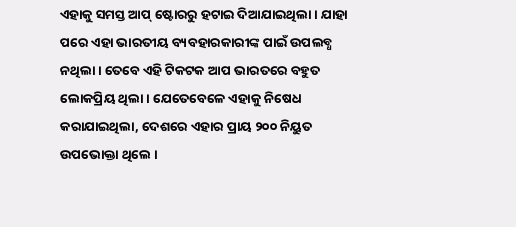ଏହାକୁ ସମସ୍ତ ଆପ୍ ଷ୍ଟୋରରୁ ହଟାଇ ଦିଆଯାଇଥିଲା । ଯାହା ପରେ ଏହା ଭାରତୀୟ ବ୍ୟବହାରକାରୀଙ୍କ ପାଇଁ ଉପଲବ୍ଧ ନଥିଲା । ତେବେ ଏହି ଟିକଟକ ଆପ ଭାରତରେ ବହୁତ ଲୋକପ୍ରିୟ ଥିଲା। ଯେତେବେଳେ ଏହାକୁ ନିଷେଧ କରାଯାଇଥିଲା, ଦେଶରେ ଏହାର ପ୍ରାୟ ୨୦୦ ନିୟୁତ ଉପଭୋକ୍ତା ଥିଲେ ।